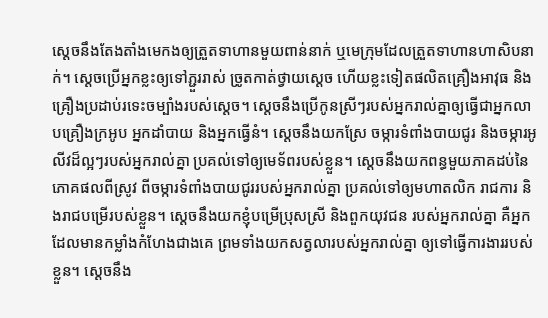ស្ដេចនឹងតែងតាំងមេកងឲ្យត្រួតទាហានមួយពាន់នាក់ ឬមេក្រុមដែលត្រួតទាហានហាសិបនាក់។ ស្ដេចប្រើអ្នកខ្លះឲ្យទៅភ្ជួររាស់ ច្រូតកាត់ថ្វាយស្ដេច ហើយខ្លះទៀតផលិតគ្រឿងអាវុធ និងគ្រឿងប្រដាប់រទេះចម្បាំងរបស់ស្ដេច។ ស្ដេចនឹងប្រើកូនស្រីៗរបស់អ្នករាល់គ្នាឲ្យធ្វើជាអ្នកលាបគ្រឿងក្រអូប អ្នកដាំបាយ និងអ្នកធ្វើនំ។ ស្ដេចនឹងយកស្រែ ចម្ការទំពាំងបាយជូរ និងចម្ការអូលីវដ៏ល្អៗរបស់អ្នករាល់គ្នា ប្រគល់ទៅឲ្យមេទ័ពរបស់ខ្លួន។ ស្ដេចនឹងយកពន្ធមួយភាគដប់នៃភោគផលពីស្រូវ ពីចម្ការទំពាំងបាយជូររបស់អ្នករាល់គ្នា ប្រគល់ទៅឲ្យមហាតលិក រាជការ និងរាជបម្រើរបស់ខ្លួន។ ស្ដេចនឹងយកខ្ញុំបម្រើប្រុសស្រី និងពួកយុវជន របស់អ្នករាល់គ្នា គឺអ្នកដែលមានកម្លាំងកំហែងជាងគេ ព្រមទាំងយកសត្វលារបស់អ្នករាល់គ្នា ឲ្យទៅធ្វើការងាររបស់ខ្លួន។ ស្ដេចនឹង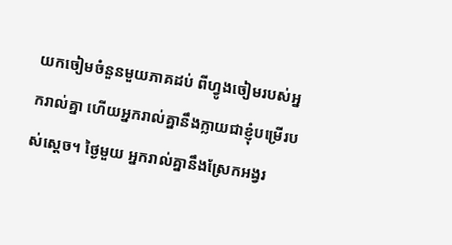យកចៀមចំនួនមួយភាគដប់ ពីហ្វូងចៀមរបស់អ្នករាល់គ្នា ហើយអ្នករាល់គ្នានឹងក្លាយជាខ្ញុំបម្រើរបស់ស្ដេច។ ថ្ងៃមួយ អ្នករាល់គ្នានឹងស្រែកអង្វរ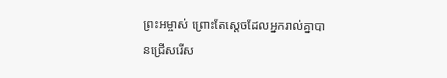ព្រះអម្ចាស់ ព្រោះតែស្ដេចដែលអ្នករាល់គ្នាបានជ្រើសរើស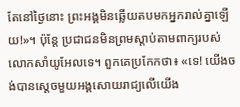តែនៅថ្ងៃនោះ ព្រះអង្គមិនឆ្លើយតបមកអ្នករាល់គ្នាឡើយ!»។ ប៉ុន្តែ ប្រជាជនមិនព្រមស្ដាប់តាមពាក្យរបស់លោកសាំយូអែលទេ។ ពួកគេប្រកែកថា៖ «ទេ! យើងចង់បានស្ដេចមួយអង្គសោយរាជ្យលើយើង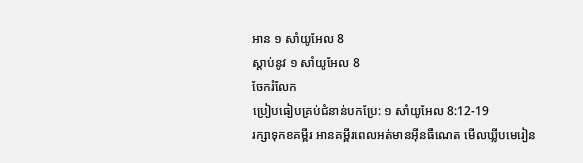អាន ១ សាំយូអែល 8
ស្ដាប់នូវ ១ សាំយូអែល 8
ចែករំលែក
ប្រៀបធៀបគ្រប់ជំនាន់បកប្រែ: ១ សាំយូអែល 8:12-19
រក្សាទុកខគម្ពីរ អានគម្ពីរពេលអត់មានអ៊ីនធឺណេត មើលឃ្លីបមេរៀន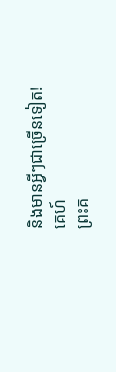និងមានអ្វីៗជាច្រើនទៀត!
គេហ៍
ព្រះគ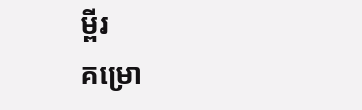ម្ពីរ
គម្រោ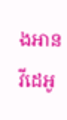ងអាន
វីដេអូ